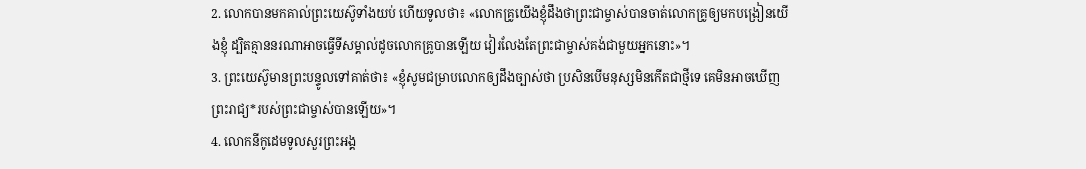2. លោកបានមកគាល់ព្រះយេស៊ូទាំងយប់ ហើយទូលថា៖ «លោកគ្រូយើងខ្ញុំដឹងថាព្រះជាម្ចាស់បានចាត់លោកគ្រូឲ្យមកបង្រៀនយើងខ្ញុំ ដ្បិតគ្មាននរណាអាចធ្វើទីសម្គាល់ដូចលោកគ្រូបានឡើយ វៀរលែងតែព្រះជាម្ចាស់គង់ជាមួយអ្នកនោះ»។
3. ព្រះយេស៊ូមានព្រះបន្ទូលទៅគាត់ថា៖ «ខ្ញុំសូមជម្រាបលោកឲ្យដឹងច្បាស់ថា ប្រសិនបើមនុស្សមិនកើតជាថ្មីទេ គេមិនអាចឃើញព្រះរាជ្យ*របស់ព្រះជាម្ចាស់បានឡើយ»។
4. លោកនីកូដេមទូលសួរព្រះអង្គ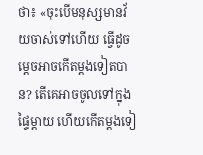ថា៖ «ចុះបើមនុស្សមានវ័យចាស់ទៅហើយ ធ្វើដូចម្ដេចអាចកើតម្ដងទៀតបាន? តើគេអាចចូលទៅក្នុងផ្ទៃម្ដាយ ហើយកើតម្ដងទៀ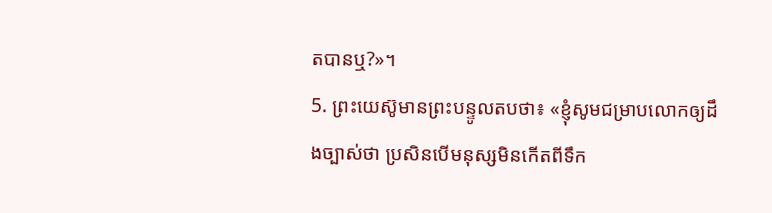តបានឬ?»។
5. ព្រះយេស៊ូមានព្រះបន្ទូលតបថា៖ «ខ្ញុំសូមជម្រាបលោកឲ្យដឹងច្បាស់ថា ប្រសិនបើមនុស្សមិនកើតពីទឹក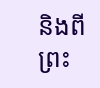និងពីព្រះ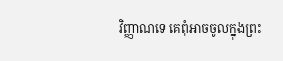វិញ្ញាណទេ គេពុំអាចចូលក្នុងព្រះ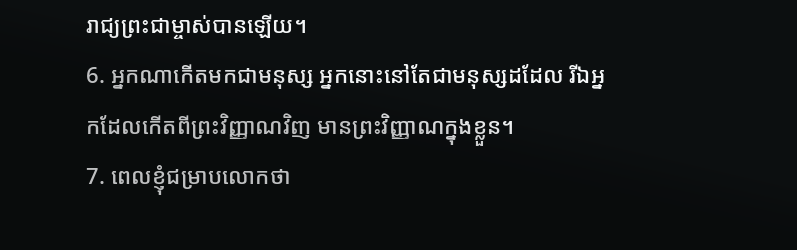រាជ្យព្រះជាម្ចាស់បានឡើយ។
6. អ្នកណាកើតមកជាមនុស្ស អ្នកនោះនៅតែជាមនុស្សដដែល រីឯអ្នកដែលកើតពីព្រះវិញ្ញាណវិញ មានព្រះវិញ្ញាណក្នុងខ្លួន។
7. ពេលខ្ញុំជម្រាបលោកថា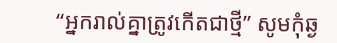“អ្នករាល់គ្នាត្រូវកើតជាថ្មី” សូមកុំឆ្ង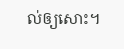ល់ឲ្យសោះ។